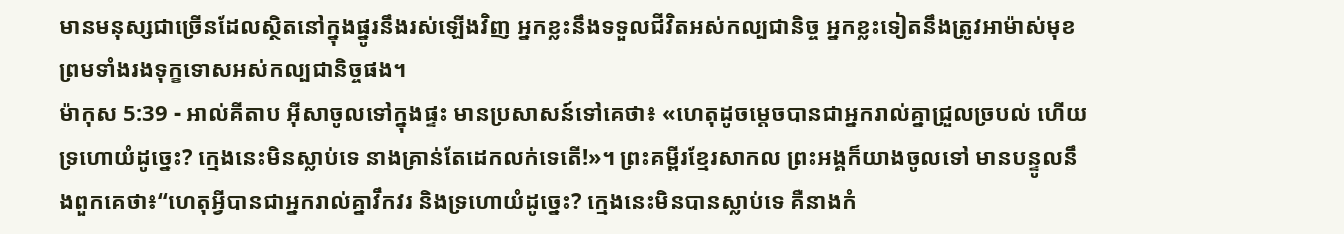មានមនុស្សជាច្រើនដែលស្ថិតនៅក្នុងផ្នូរនឹងរស់ឡើងវិញ អ្នកខ្លះនឹងទទួលជីវិតអស់កល្បជានិច្ច អ្នកខ្លះទៀតនឹងត្រូវអាម៉ាស់មុខ ព្រមទាំងរងទុក្ខទោសអស់កល្បជានិច្ចផង។
ម៉ាកុស 5:39 - អាល់គីតាប អ៊ីសាចូលទៅក្នុងផ្ទះ មានប្រសាសន៍ទៅគេថា៖ «ហេតុដូចម្ដេចបានជាអ្នករាល់គ្នាជ្រួលច្របល់ ហើយទ្រហោយំដូច្នេះ? ក្មេងនេះមិនស្លាប់ទេ នាងគ្រាន់តែដេកលក់ទេតើ!»។ ព្រះគម្ពីរខ្មែរសាកល ព្រះអង្គក៏យាងចូលទៅ មានបន្ទូលនឹងពួកគេថា៖“ហេតុអ្វីបានជាអ្នករាល់គ្នាវឹកវរ និងទ្រហោយំដូច្នេះ? ក្មេងនេះមិនបានស្លាប់ទេ គឺនាងកំ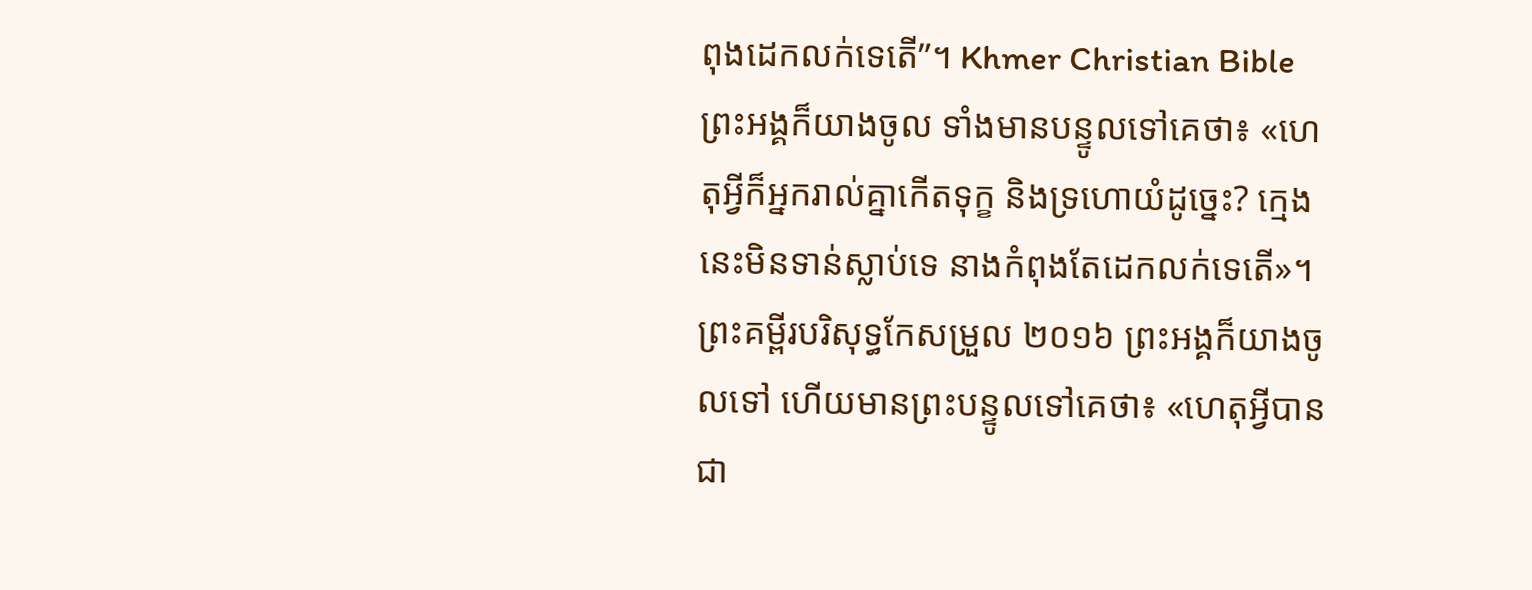ពុងដេកលក់ទេតើ”។ Khmer Christian Bible ព្រះអង្គក៏យាងចូល ទាំងមានបន្ទូលទៅគេថា៖ «ហេតុអ្វីក៏អ្នករាល់គ្នាកើតទុក្ខ និងទ្រហោយំដូច្នេះ? ក្មេងនេះមិនទាន់ស្លាប់ទេ នាងកំពុងតែដេកលក់ទេតើ»។ ព្រះគម្ពីរបរិសុទ្ធកែសម្រួល ២០១៦ ព្រះអង្គក៏យាងចូលទៅ ហើយមានព្រះបន្ទូលទៅគេថា៖ «ហេតុអ្វីបានជា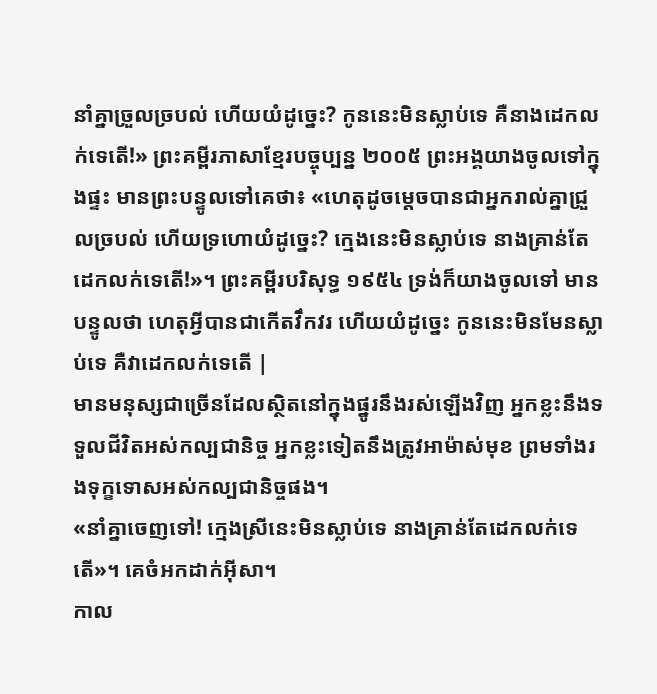នាំគ្នាច្រួលច្របល់ ហើយយំដូច្នេះ? កូននេះមិនស្លាប់ទេ គឺនាងដេកលក់ទេតើ!» ព្រះគម្ពីរភាសាខ្មែរបច្ចុប្បន្ន ២០០៥ ព្រះអង្គយាងចូលទៅក្នុងផ្ទះ មានព្រះបន្ទូលទៅគេថា៖ «ហេតុដូចម្ដេចបានជាអ្នករាល់គ្នាជ្រួលច្របល់ ហើយទ្រហោយំដូច្នេះ? ក្មេងនេះមិនស្លាប់ទេ នាងគ្រាន់តែដេកលក់ទេតើ!»។ ព្រះគម្ពីរបរិសុទ្ធ ១៩៥៤ ទ្រង់ក៏យាងចូលទៅ មានបន្ទូលថា ហេតុអ្វីបានជាកើតវឹកវរ ហើយយំដូច្នេះ កូននេះមិនមែនស្លាប់ទេ គឺវាដេកលក់ទេតើ |
មានមនុស្សជាច្រើនដែលស្ថិតនៅក្នុងផ្នូរនឹងរស់ឡើងវិញ អ្នកខ្លះនឹងទទួលជីវិតអស់កល្បជានិច្ច អ្នកខ្លះទៀតនឹងត្រូវអាម៉ាស់មុខ ព្រមទាំងរងទុក្ខទោសអស់កល្បជានិច្ចផង។
«នាំគ្នាចេញទៅ! ក្មេងស្រីនេះមិនស្លាប់ទេ នាងគ្រាន់តែដេកលក់ទេតើ»។ គេចំអកដាក់អ៊ីសា។
កាល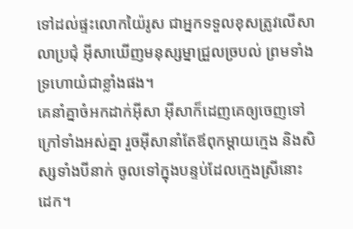ទៅដល់ផ្ទះលោកយ៉ៃរូស ជាអ្នកទទួលខុសត្រូវលើសាលាប្រជុំ អ៊ីសាឃើញមនុស្សម្នាជ្រួលច្របល់ ព្រមទាំងទ្រហោយំជាខ្លាំងផង។
គេនាំគ្នាចំអកដាក់អ៊ីសា អ៊ីសាក៏ដេញគេឲ្យចេញទៅក្រៅទាំងអស់គ្នា រួចអ៊ីសានាំតែឪពុកម្ដាយក្មេង និងសិស្សទាំងបីនាក់ ចូលទៅក្នុងបន្ទប់ដែលក្មេងស្រីនោះដេក។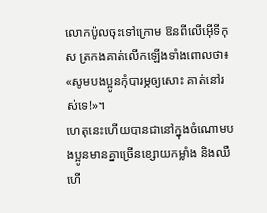លោកប៉ូលចុះទៅក្រោម ឱនពីលើអ៊ើទីកុស ត្រកងគាត់លើកឡើងទាំងពោលថា៖ «សូមបងប្អូនកុំបារម្ភឲ្យសោះ គាត់នៅរស់ទេ!»។
ហេតុនេះហើយបានជានៅក្នុងចំណោមបងប្អូនមានគ្នាច្រើនខ្សោយកម្លាំង និងឈឺ ហើ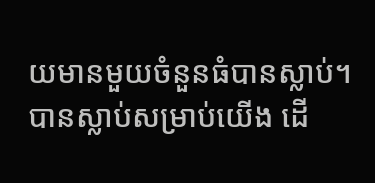យមានមួយចំនួនធំបានស្លាប់។
បានស្លាប់សម្រាប់យើង ដើ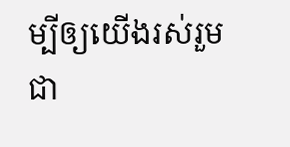ម្បីឲ្យយើងរស់រួមជា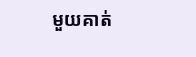មួយគាត់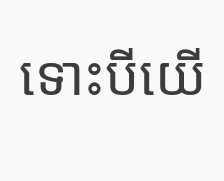ទោះបីយើ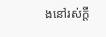ងនៅរស់ក្ដី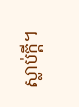ស្លាប់ក្ដី។